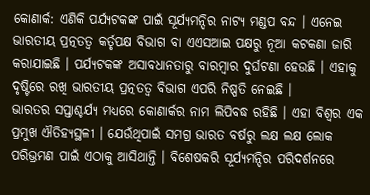କୋଣାର୍କ: ଏଣିକି ପର୍ଯ୍ୟଟକଙ୍କ ପାଇଁ ସୂର୍ଯ୍ୟମନ୍ଦିର ନାଟ୍ୟ ମଣ୍ଡପ ବନ୍ଦ । ଏନେଇ ଭାରତୀୟ ପ୍ରତ୍ନତତ୍ୱ କର୍ତୃପକ୍ଷ ବିଭାଗ ବା ଏଏସଆଇ ପକ୍ଷରୁ ନୂଆ କଟକଣା ଜାରି କରାଯାଇଛି । ପର୍ଯ୍ୟଟକଙ୍କ ଅସାବଧାନତାରୁ ବାରମ୍ବାର ଦୁର୍ଘଟଣା ହେଉଛି । ଏହାକୁ ଦୃଷ୍ଟିରେ ରଖି ଭାରତୀୟ ପ୍ରତ୍ନତତ୍ୱ ବିଭାଗ ଏପରି ନିଷ୍ପତି ନେଇଛି ।
ଭାରତର ସପ୍ତାଶ୍ଚର୍ଯ୍ୟ ମଧ୍ୟରେ କୋଣାର୍କର ନାମ ଲିପିବଦ୍ଧ ରହିଛି । ଏହା ବିଶ୍ୱର ଏକ ପ୍ରମୁଖ ଐତିହ୍ୟସ୍ଥଳୀ । ଯେଉଁଥିପାଇଁ ସମଗ୍ର ଭାରତ ବର୍ଷରୁ ଲକ୍ଷ ଲକ୍ଷ ଲୋକ ପରିଭ୍ରମଣ ପାଇଁ ଏଠାକୁ ଆସିଥାନ୍ତି । ବିଶେଷକରି ସୂର୍ଯ୍ୟମନ୍ଦିର ପରିଦର୍ଶନରେ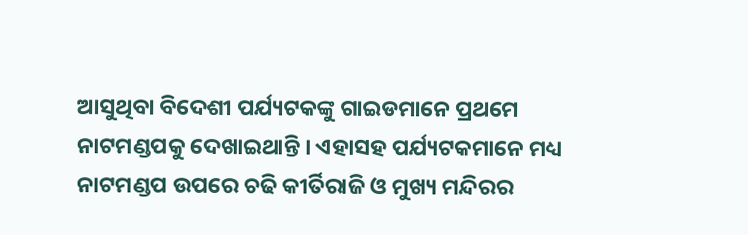ଆସୁଥିବା ବିଦେଶୀ ପର୍ଯ୍ୟଟକଙ୍କୁ ଗାଇଡମାନେ ପ୍ରଥମେ ନାଟମଣ୍ଡପକୁ ଦେଖାଇଥାନ୍ତି । ଏହାସହ ପର୍ଯ୍ୟଟକମାନେ ମଧ୍ୟ ନାଟମଣ୍ଡପ ଉପରେ ଚଢି କୀର୍ତିରାଜି ଓ ମୁଖ୍ୟ ମନ୍ଦିରର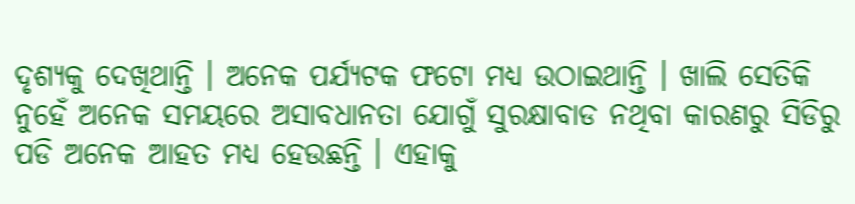ଦୃଶ୍ୟକୁ ଦେଖିଥାନ୍ତି । ଅନେକ ପର୍ଯ୍ୟଟକ ଫଟୋ ମଧ୍ୟ ଉଠାଇଥାନ୍ତି । ଖାଲି ସେତିକି ନୁହେଁ ଅନେକ ସମୟରେ ଅସାବଧାନତା ଯୋଗୁଁ ସୁରକ୍ଷାବାଡ ନଥିବା କାରଣରୁ ସିଡିରୁ ପଡି ଅନେକ ଆହତ ମଧ୍ୟ ହେଉଛନ୍ତି । ଏହାକୁ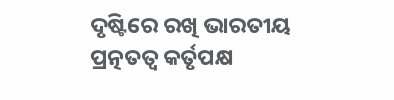ଦୃଷ୍ଟିରେ ରଖି ଭାରତୀୟ ପ୍ରତ୍ନତତ୍ୱ କର୍ତୃପକ୍ଷ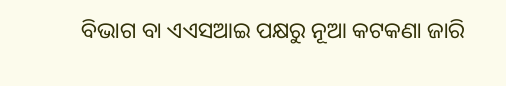ବିଭାଗ ବା ଏଏସଆଇ ପକ୍ଷରୁ ନୂଆ କଟକଣା ଜାରି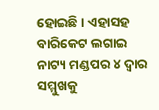ହୋଇଛି । ଏହାସହ ବାରିକେଟ ଲଗାଇ ନାଟ୍ୟ ମଣ୍ଡପର ୪ ଦ୍ୱାର ସମ୍ମୁଖକୁ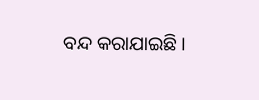ବନ୍ଦ କରାଯାଇଛି ।